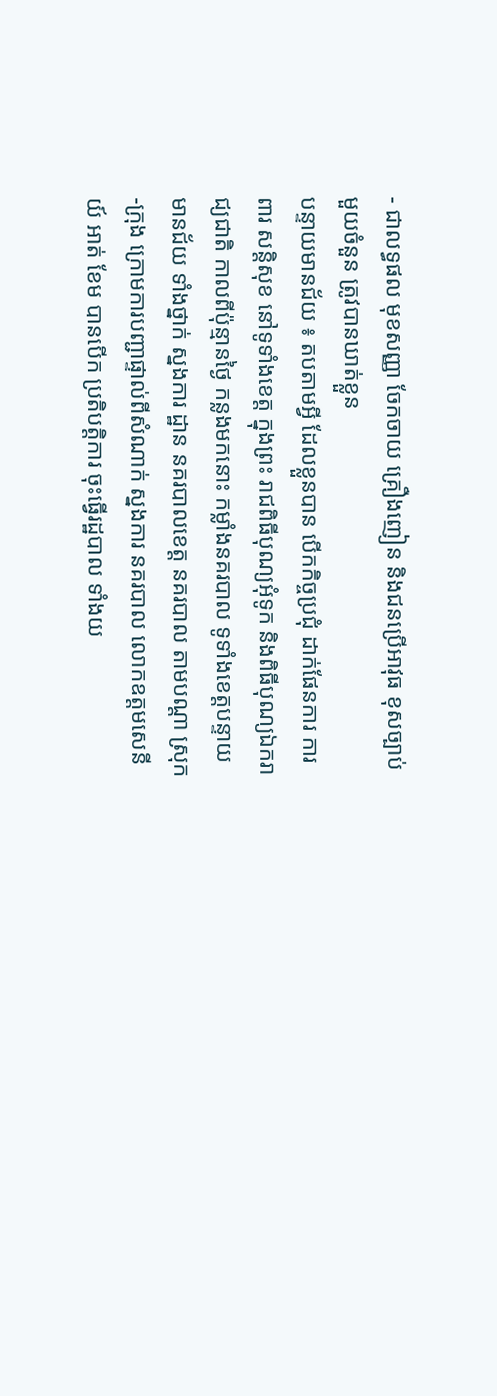- ជាលទ្ធផល មុខសញ្ញា ចែកចាយ គ្រឿងញៀន និងជនប្រើអាវុធ ខុសច្បាប់ មួយចំនួន ត្រូវបានឃាត់ខ្លួន
បន្ទាយមានជ័យ ៖ តបតាមអ្វី ដែលខ្លួនបាន បើកកិច្ចប្រជុំ ដាក់ផែនការ ការពារ សន្តិសុខ នៅទូទាំងខេត្ត ក្នុងព្រះ រាជពិធីបុណ្យអុំទូក និងពិធីបុណ្យឯករាជ្យជាតិ កាលពីប៉ុន្មានថ្ងៃ កន្លងមកនោះ កម្លាំងនគរបាល ទូទាំងខេត្តបន្ទាយ មានជ័យ ទាំងថ្នាក់ ស្នងការ ដ្ឋាន នគរបាលខេត្ត នគរបាល តាមបណ្តា ស្រុក-ក្រុង ក្រោមការបញ្ជាផ្ទាល់ពីសំណាក់ ស្នងការ នគរបាល លោកឧត្តមសេនីយ៍ អាត់ ខែម បានបើក ប្រតិបត្តិការ ចុះធ្វើរដ្ឋបាល ទាំងយ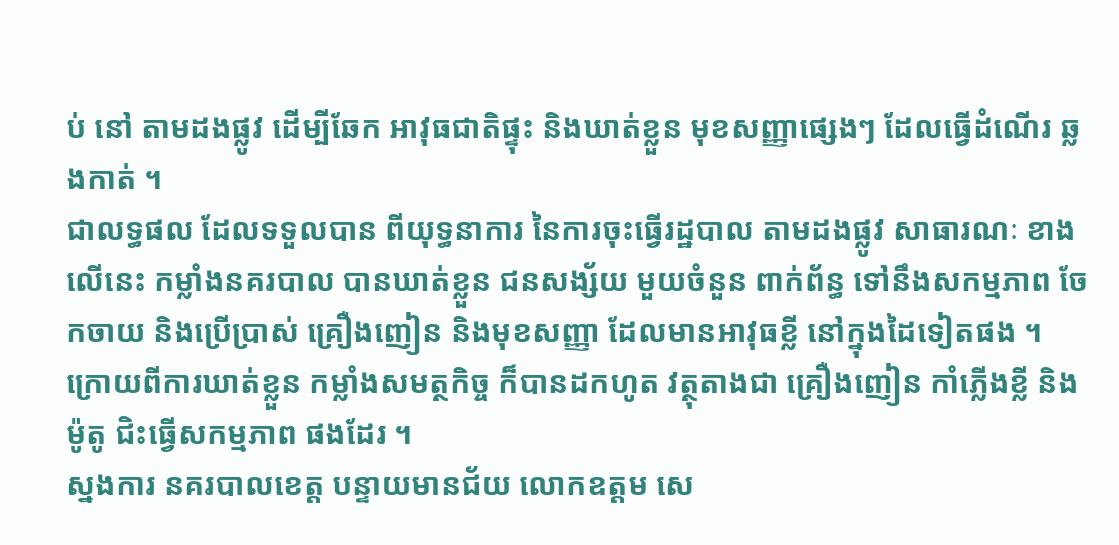ប់ នៅ តាមដងផ្លូវ ដើម្បីឆែក អាវុធជាតិផ្ទុះ និងឃាត់ខ្លួន មុខសញ្ញាផ្សេងៗ ដែលធ្វើដំណើរ ឆ្លងកាត់ ។
ជាលទ្ធផល ដែលទទួលបាន ពីយុទ្ធនាការ នៃការចុះធ្វើរដ្ឋបាល តាមដងផ្លូវ សាធារណៈ ខាងលើនេះ កម្លាំងនគរបាល បានឃាត់ខ្លួន ជនសង្ស័យ មួយចំនួន ពាក់ព័ន្ធ ទៅនឹងសកម្មភាព ចែកចាយ និងប្រើប្រាស់ គ្រឿងញៀន និងមុខសញ្ញា ដែលមានអាវុធខ្លី នៅក្នុងដៃទៀតផង ។
ក្រោយពីការឃាត់ខ្លួន កម្លាំងសមត្ថកិច្ច ក៏បានដកហូត វត្ថុតាងជា គ្រឿងញៀន កាំភ្លើងខ្លី និងម៉ូតូ ជិះធ្វើសកម្មភាព ផងដែរ ។
ស្នងការ នគរបាលខេត្ត បន្ទាយមានជ័យ លោកឧត្តម សេ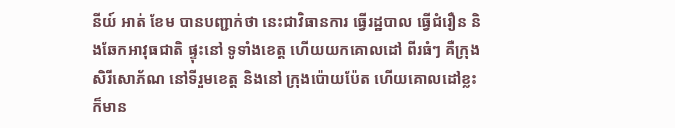នីយ៍ អាត់ ខែម បានបញ្ជាក់ថា នេះជាវិធានការ ធ្វើរដ្ឋបាល ធ្វើជំរឿន និងឆែកអាវុធជាតិ ផ្ទុះនៅ ទូទាំងខេត្ត ហើយយកគោលដៅ ពីរធំៗ គឺក្រុងសិរីសោភ័ណ នៅទីរួមខេត្ត និងនៅ ក្រុងប៉ោយប៉ែត ហើយគោលដៅខ្លះ ក៏មាន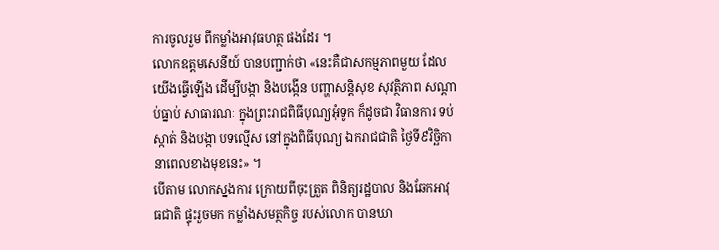ការចូលរួម ពីកម្លាំងអាវុធហត្ថ ផងដែរ ។
លោកឧត្តមសេនីយ៍ បានបញ្ជាក់ថា «នេះគឺជាសកម្មភាពមួយ ដែលយើងធ្វើឡើង ដើម្បីបង្កា និងបង្កើន បញ្ហាសន្តិសុខ សុវត្ថិភាព សណ្តាប់ធ្នាប់ សាធារណៈ ក្នុងព្រះរាជពិធីបុណ្យអុំទូក ក៏ដូចជា វិធានការ ទប់ស្កាត់ និងបង្កា បទល្មើស នៅក្នុងពិធីបុណ្យ ឯករាជជាតិ ថ្ងៃទី៩វិច្ឆិកា នាពេលខាងមុខនេះ» ។
បើតាម លោកស្នងការ ក្រោយពីចុះត្រួត ពិនិត្យរដ្ឋបាល និងឆែកអាវុធជាតិ ផ្ទុះរួចមក កម្លាំងសមត្ថកិច្ច របស់លោក បានឃា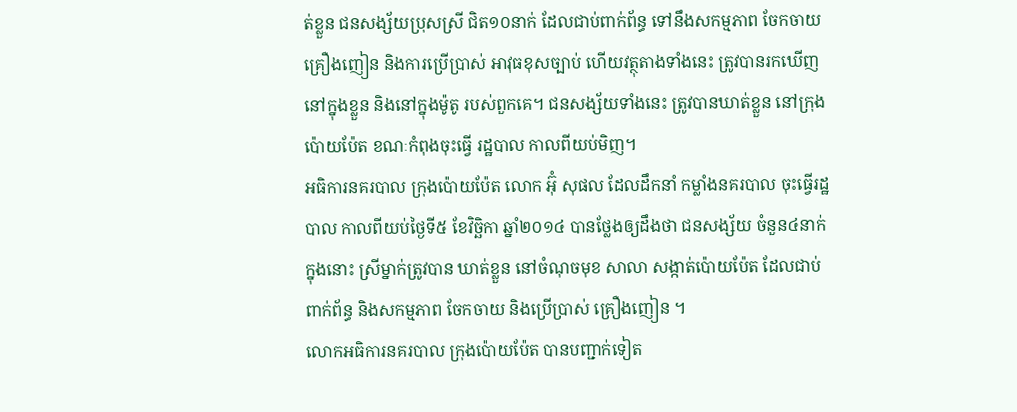ត់ខ្លួន ជនសង្ស័យប្រុសស្រី ជិត១០នាក់ ដែលជាប់ពាក់ព័ន្ធ ទៅនឹងសកម្មភាព ចែកចាយ គ្រឿងញៀន និងការប្រើប្រាស់ អាវុធខុសច្បាប់ ហើយវត្ថុតាងទាំងនេះ ត្រូវបានរកឃើញ នៅក្នុងខ្លួន និងនៅក្នុងម៉ូតូ របស់ពួកគេ។ ជនសង្ស័យទាំងនេះ ត្រូវបានឃាត់ខ្លួន នៅក្រុងប៉ោយប៉ែត ខណៈកំពុងចុះធ្វើ រដ្ឋបាល កាលពីយប់មិញ។
អធិការនគរបាល ក្រុងប៉ោយប៉ែត លោក អ៊ុំ សុផល ដែលដឹកនាំ កម្លាំងនគរបាល ចុះធ្វើរដ្ឋបាល កាលពីយប់ថ្ងៃទី៥ ខែវិច្ឆិកា ឆ្នាំ២០១៤ បានថ្លែងឲ្យដឹងថា ជនសង្ស័យ ចំនួន៤នាក់ ក្នុងនោះ ស្រីម្នាក់ត្រូវបាន ឃាត់ខ្លួន នៅចំណុចមុខ សាលា សង្កាត់ប៉ោយប៉ែត ដែលជាប់ពាក់ព័ន្ធ និងសកម្មភាព ចែកចាយ និងប្រើប្រាស់ គ្រឿងញៀន ។
លោកអធិការនគរបាល ក្រុងប៉ោយប៉ែត បានបញ្ជាក់ទៀត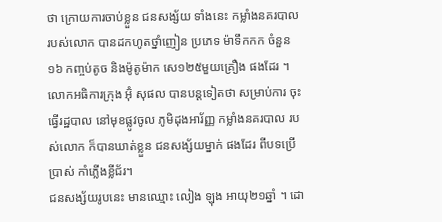ថា ក្រោយការចាប់ខ្លួន ជនសង្ស័យ ទាំងនេះ កម្លាំងនគរបាល របស់លោក បានដកហូតថ្នាំញៀន ប្រភេទ ម៉ាទឹកកក ចំនួន១៦ កញ្ចប់តូច និងម៉ូតូម៉ាក សេ១២៥មួយគ្រឿង ផងដែរ ។
លោកអធិការក្រុង អ៊ុំ សុផល បានបន្តទៀតថា សម្រាប់ការ ចុះធ្វើរដ្ឋបាល នៅមុខផ្លូវចូល ភូមិដុងអារ័ញ្ញ កម្លាំងនគរបាល របស់លោក ក៏បានឃាត់ខ្លួន ជនសង្ស័យម្នាក់ ផងដែរ ពីបទប្រើប្រាស់ កាំភ្លើងខ្លីជ័រ។
ជនសង្ស័យរូបនេះ មានឈ្មោះ លៀង ឡុង អាយុ២១ឆ្នាំ ។ ដោ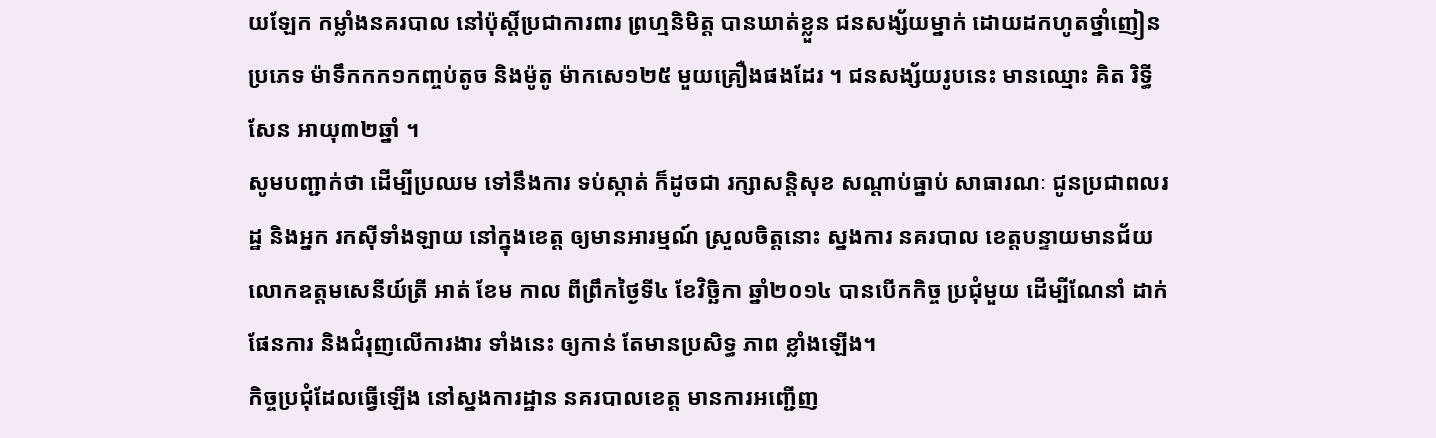យឡែក កម្លាំងនគរបាល នៅប៉ុស្តិ៍ប្រជាការពារ ព្រហ្មនិមិត្ត បានឃាត់ខ្លួន ជនសង្ស័យម្នាក់ ដោយដកហូតថ្នាំញៀន ប្រភេទ ម៉ាទឹកកក១កញ្ចប់តូច និងម៉ូតូ ម៉ាកសេ១២៥ មួយគ្រឿងផងដែរ ។ ជនសង្ស័យរូបនេះ មានឈ្មោះ គិត រិទ្ធីសែន អាយុ៣២ឆ្នាំ ។
សូមបញ្ជាក់ថា ដើម្បីប្រឈម ទៅនឹងការ ទប់ស្កាត់ ក៏ដូចជា រក្សាសន្តិសុខ សណ្តាប់ធ្នាប់ សាធារណៈ ជូនប្រជាពលរដ្ឋ និងអ្នក រកស៊ីទាំងឡាយ នៅក្នុងខេត្ត ឲ្យមានអារម្មណ៍ ស្រួលចិត្តនោះ ស្នងការ នគរបាល ខេត្តបន្ទាយមានជ័យ លោកឧត្តមសេនីយ៍ត្រី អាត់ ខែម កាល ពីព្រឹកថ្ងៃទី៤ ខែវិច្ឆិកា ឆ្នាំ២០១៤ បានបើកកិច្ច ប្រជុំមួយ ដើម្បីណែនាំ ដាក់ផែនការ និងជំរុញលើការងារ ទាំងនេះ ឲ្យកាន់ តែមានប្រសិទ្ធ ភាព ខ្លាំងឡើង។
កិច្ចប្រជុំដែលធ្វើឡើង នៅស្នងការដ្ឋាន នគរបាលខេត្ត មានការអញ្ជើញ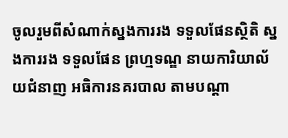ចូលរួមពីសំណាក់ស្នងការរង ទទួលផែនស្ថិតិ ស្នងការរង ទទួលផែន ព្រហ្មទណ្ឌ នាយការិយាល័យជំនាញ អធិការនគរបាល តាមបណ្តា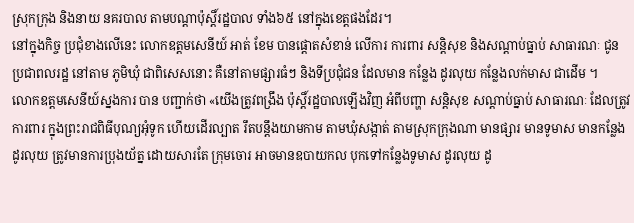ស្រុកក្រុង និងនាយ នគរបាល តាមបណ្តាប៉ុស្តិ៍រដ្ឋបាល ទាំង៦៥ នៅក្នុងខេត្តផងដែរ។
នៅក្នុងកិច្ច ប្រជុំខាងលើនេះ លោកឧត្តមសេនីយ៍ អាត់ ខែម បានផ្តោតសំខាន់ លើការ ការពារ សន្តិសុខ និងសណ្តាប់ធ្នាប់ សាធារណៈ ជូនប្រជាពលរដ្ឋ នៅតាម ភូមិឃុំ ជាពិសេសនោះ គឺនៅតាមផ្សារធំៗ និងទីប្រជុំជន ដែលមាន កន្លែង ដូរលុយ កន្លែងលក់មាស ជាដើម ។
លោកឧត្តមសេនីយ៍ស្នងការ បាន បញ្ជាក់ថា «យើងត្រូវពង្រឹង ប៉ុស្តិ៍រដ្ឋបាលឡើងវិញ អំពីបញ្ហា សន្តិសុខ សណ្តាប់ធ្នាប់ សាធារណៈ ដែលត្រូវការពារ ក្នុងព្រះរាជពិធីបុណ្យអុំទូក ហើយដើរល្បាត រឹតបន្តឹងយាមកាម តាមឃុំសង្កាត់ តាមស្រុកក្រុងណា មានផ្សារ មានទូមាស មានកន្លែងដូរលុយ ត្រូវមានការប្រុងយ័ត្ន ដោយសារតែ ក្រុមចោរ អាចមានឧបាយកល បុកទៅកន្លែងទូមាស ដូរលុយ ដូ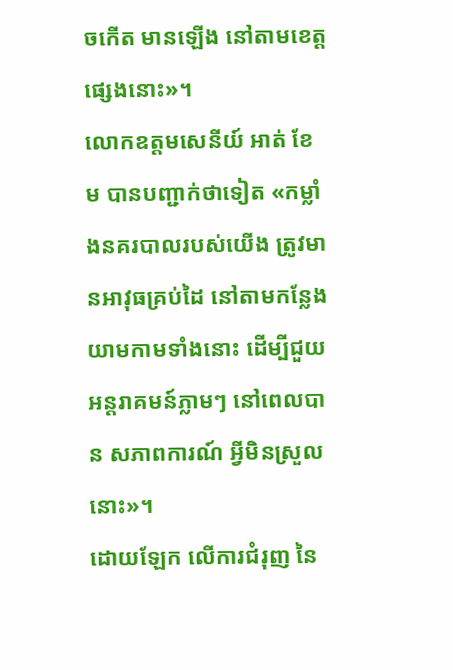ចកើត មានឡើង នៅតាមខេត្តផ្សេងនោះ»។
លោកឧត្តមសេនីយ៍ អាត់ ខែម បានបញ្ជាក់ថាទៀត «កម្លាំងនគរបាលរបស់យើង ត្រូវមានអាវុធគ្រប់ដៃ នៅតាមកន្លែង យាមកាមទាំងនោះ ដើម្បីជួយអន្តរាគមន៍ភ្លាមៗ នៅពេលបាន សភាពការណ៍ អ្វីមិនស្រួលនោះ»។
ដោយឡែក លើការជំរុញ នៃ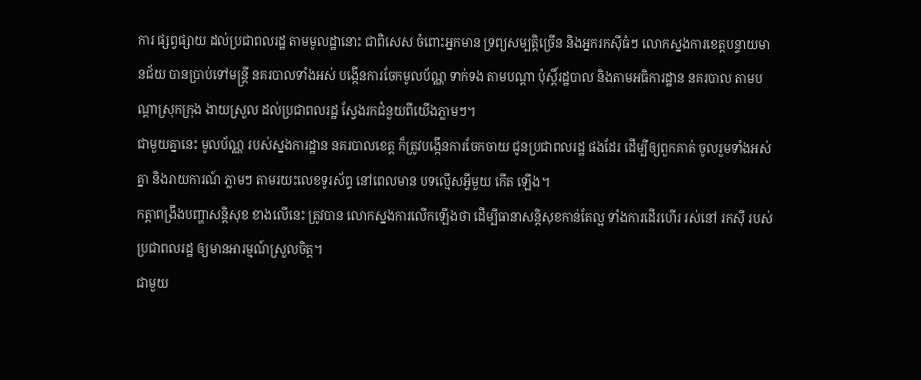ការ ផ្សព្វផ្សាយ ដល់ប្រជាពលរដ្ឋ តាមមូលដ្ឋានោះ ជាពិសេស ចំពោះអ្នកមាន ទ្រព្យសម្បត្តិច្រើន និងអ្នករកស៊ីធំៗ លោកស្នងការខេត្តបន្ទាយមានជ័យ បានប្រាប់ទៅមន្រ្តី នគរបាលទាំងអស់ បង្កើនការចែកមូលប័ណ្ណ ទាក់ទង តាមបណ្តា ប៉ុស្តិ៍រដ្ឋបាល និងតាមអធិការដ្ឋាន នគរបាល តាមបណ្តាស្រុកក្រុង ងាយស្រួល ដល់ប្រជាពលរដ្ឋ ស្វែងរកជំនួយពីយើងភ្លាមៗ។
ជាមួយគ្នានេះ មូលប័ណ្ណ របស់ស្នងការដ្ឋាន នគរបាលខេត្ត ក៏ត្រូវបង្កើនការចែកចាយ ជូនប្រជាពលរដ្ឋ ផងដែរ ដើម្បីឲ្យពួកគាត់ ចូលរួមទាំងអស់គ្នា និងរាយការណ៍ ភ្លាមៗ តាមរយះលេខទូរស័ព្ទ នៅពេលមាន បទល្មើសអ្វីមួយ កើត ឡើង។
កត្តាពង្រឹងបញ្ហាសន្តិសុខ ខាងលើនេះ ត្រូវបាន លោកស្នងការលើកឡើងថា ដើម្បីធានាសន្តិសុខកាន់តែល្អ ទាំងការដើរហើរ រស់នៅ រកស៊ី របស់ ប្រជាពលរដ្ឋ ឲ្យមានអារម្មណ៍ស្រួលចិត្ត។
ជាមួយ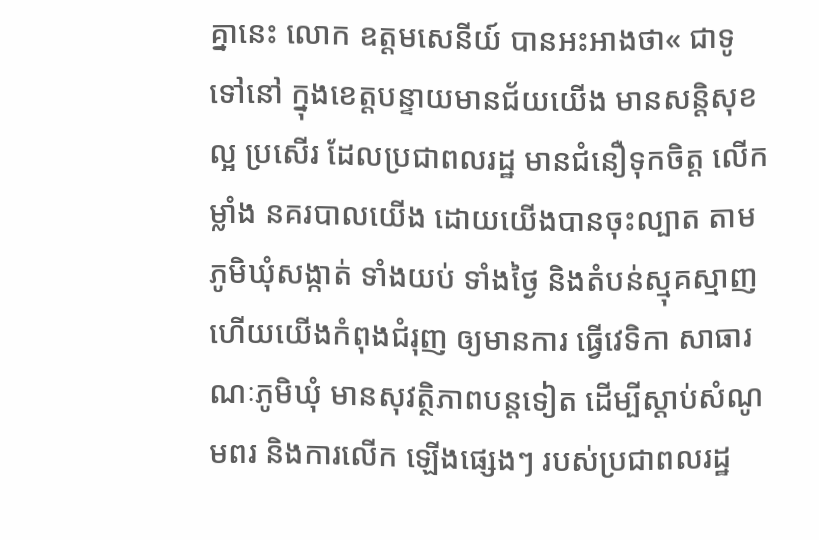គ្នានេះ លោក ឧត្តមសេនីយ៍ បានអះអាងថា« ជាទូទៅនៅ ក្នុងខេត្តបន្ទាយមានជ័យយើង មានសន្តិសុខល្អ ប្រសើរ ដែលប្រជាពលរដ្ឋ មានជំនឿទុកចិត្ត លើកម្លាំង នគរបាលយើង ដោយយើងបានចុះល្បាត តាមភូមិឃុំសង្កាត់ ទាំងយប់ ទាំងថ្ងៃ និងតំបន់ស្មុគស្មាញ ហើយយើងកំពុងជំរុញ ឲ្យមានការ ធ្វើវេទិកា សាធារណៈភូមិឃុំ មានសុវត្ថិភាពបន្តទៀត ដើម្បីស្តាប់សំណូមពរ និងការលើក ឡើងផ្សេងៗ របស់ប្រជាពលរដ្ឋ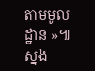តាមមូលដ្ឋាន »៕
ស្នង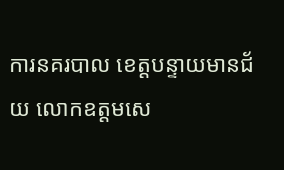ការនគរបាល ខេត្តបន្ទាយមានជ័យ លោកឧត្តមសេ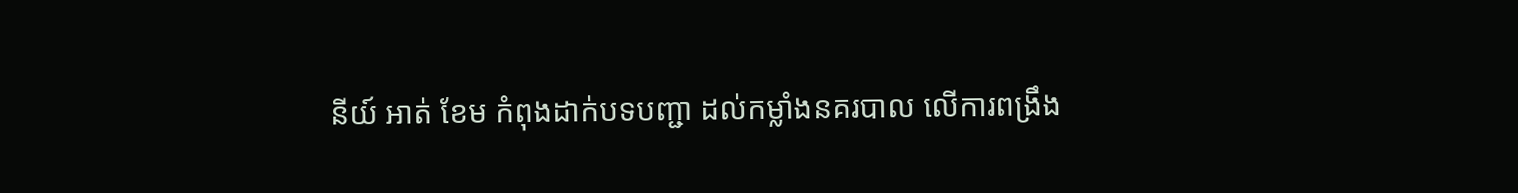នីយ៍ អាត់ ខែម កំពុងដាក់បទបញ្ជា ដល់កម្លាំងនគរបាល លើការពង្រឹង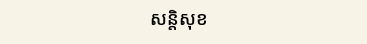សន្តិសុខ